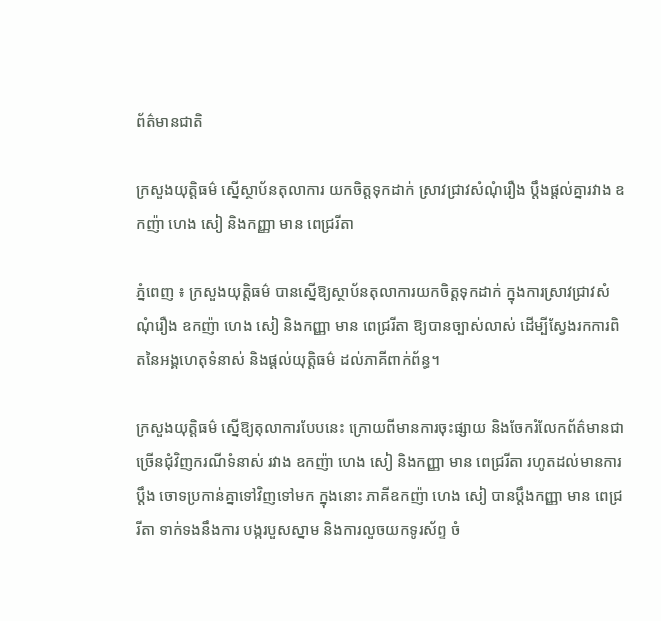ព័ត៌មានជាតិ

ក្រសួងយុត្តិធម៌ ស្នើស្ថាប័នតុលាការ យកចិត្តទុកដាក់ ស្រាវជ្រាវសំណុំរឿង ប្ដឹងផ្ដល់គ្នារវាង ឧកញ៉ា ហេង សៀ និងកញ្ញា មាន ពេជ្ររីតា

ភ្នំពេញ ៖ ក្រសួងយុត្តិធម៌ បានស្នើឱ្យស្ថាប័នតុលាការយកចិត្តទុកដាក់ ក្នុងការស្រាវជ្រាវសំណុំរឿង ឧកញ៉ា ហេង សៀ និងកញ្ញា មាន ពេជ្ររីតា ឱ្យបានច្បាស់លាស់ ដើម្បីស្វែងរកការពិតនៃអង្គហេតុទំនាស់ និងផ្តល់យុត្តិធម៌ ដល់ភាគីពាក់ព័ន្ធ។

ក្រសួងយុត្តិធម៌ ស្នើឱ្យតុលាការបែបនេះ ក្រោយពីមានការចុះផ្សាយ និងចែករំលែកព័ត៌មានជាច្រើនជុំវិញករណីទំនាស់ រវាង ឧកញ៉ា ហេង សៀ និងកញ្ញា មាន ពេជ្ររីតា រហូតដល់មានការប្តឹង ចោទប្រកាន់គ្នាទៅវិញទៅមក ក្នុងនោះ ភាគីឧកញ៉ា ហេង សៀ បានប្តឹងកញ្ញា មាន ពេជ្ររីតា ទាក់ទងនឹងការ បង្ករបួសស្នាម និងការលួចយកទូរស័ព្ទ ចំ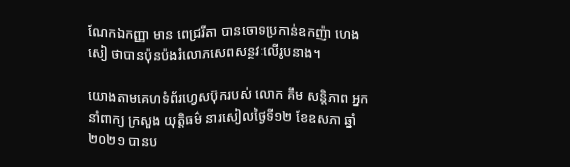ណែកឯកញ្ញា មាន ពេជ្ររីតា បានចោទប្រកាន់ឧកញ៉ា ហេង សៀ ថាបានប៉ុនប៉ងរំលោភសេពសន្ថវៈលើរូបនាង។

យោងតាមគេហទំព័រហ្វេសប៊ុករបស់ លោក គឹម សន្តិភាព អ្នកនាំពាក្យ ក្រសួង យុត្តិធម៌ នារសៀលថ្ងៃទី១២ ខែឧសភា ឆ្នាំ២០២១ បានប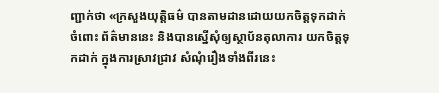ញ្ជាក់ថា «ក្រសួងយុត្តិធម៌ បានតាមដានដោយយកចិត្តទុកដាក់ ចំពោះ ព័ត៌មាននេះ និងបានស្នើសុំឲ្យស្ថាប័នតុលាការ យកចិត្តទុកដាក់ ក្នុងការស្រាវជ្រាវ សំណុំរឿងទាំងពីរនេះ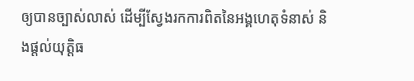ឲ្យបានច្បាស់លាស់ ដើម្បីស្វែងរកការពិតនៃអង្គហេតុទំនាស់ និងផ្តល់យុត្តិធ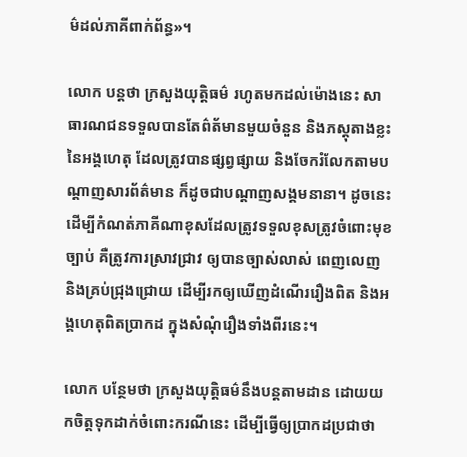ម៌ដល់ភាគីពាក់ព័ន្ធ»។

លោក បន្ដថា ក្រសួងយុត្តិធម៌ រហូតមកដល់ម៉ោងនេះ សាធារណជនទទួលបានតែព៌ត័មានមួយចំនួន និងភស្តុតាងខ្លះនៃអង្គហេតុ ដែលត្រូវបានផ្សព្វផ្សាយ និងចែករំលែកតាមបណ្តាញសារព័ត៌មាន ក៏ដូចជាបណ្តាញសង្គមនានា។ ដូចនេះ ដើម្បីកំណត់ភាគីណាខុសដែលត្រូវទទួលខុសត្រូវចំពោះមុខច្បាប់ គឺត្រូវការស្រាវជ្រាវ ឲ្យបានច្បាស់លាស់ ពេញលេញ និងគ្រប់ជ្រុងជ្រោយ ដើម្បីរកឲ្យឃើញដំណើររឿងពិត និងអង្គហេតុពិតប្រាកដ ក្នុងសំណុំរឿងទាំងពីរនេះ។

លោក បន្ថែមថា ក្រសួងយុត្តិធម៌នឹងបន្តតាមដាន ដោយយកចិត្តទុកដាក់ចំពោះករណីនេះ ដើម្បីធ្វើឲ្យប្រាកដប្រជាថា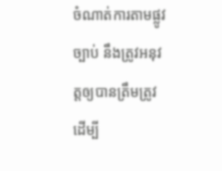ចំណាត់ការតាមផ្លូវច្បាប់ នឹងត្រូវអនុវត្តឲ្យបានត្រឹមត្រូវ ដើម្បី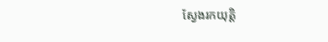ស្វែងរកយុត្តិ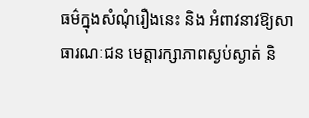ធម៌ក្នុងសំណុំរឿងនេះ និង អំពាវនាវឱ្យសាធារណៈជន មេត្តារក្សាភាពស្ងប់ស្ងាត់ និ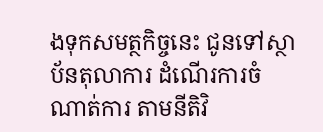ងទុកសមត្ថកិច្ចនេះ ជូនទៅស្ថាប័នតុលាការ ដំណើរការចំណាត់ការ តាមនីតិវិ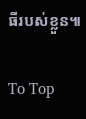ធីរបស់ខ្លួន៕

To Top